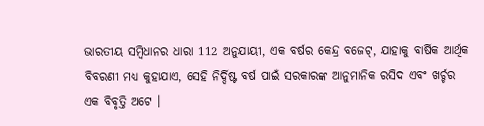ଭାରତୀୟ ସମ୍ବିଧାନର ଧାରା 112 ଅନୁଯାୟୀ, ଏକ ବର୍ଷର କେନ୍ଦ୍ର ବଜେଟ୍, ଯାହାକୁ ବାର୍ଷିକ ଆର୍ଥିକ ବିବରଣୀ ମଧ୍ୟ କୁହାଯାଏ, ସେହି ନିର୍ଦ୍ଦିଷ୍ଟ ବର୍ଷ ପାଇଁ ସରକାରଙ୍କ ଆନୁମାନିକ ରସିଦ ଏବଂ ଖର୍ଚ୍ଚର ଏକ ବିବୃତ୍ତି ଅଟେ ।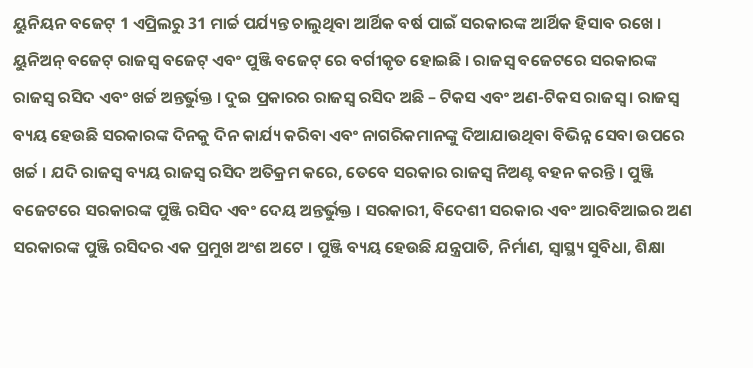ୟୁନିୟନ ବଜେଟ୍ 1 ଏପ୍ରିଲରୁ 31 ମାର୍ଚ୍ଚ ପର୍ଯ୍ୟନ୍ତ ଚାଲୁଥିବା ଆର୍ଥିକ ବର୍ଷ ପାଇଁ ସରକାରଙ୍କ ଆର୍ଥିକ ହିସାବ ରଖେ । ୟୁନିଅନ୍ ବଜେଟ୍ ରାଜସ୍ୱ ବଜେଟ୍ ଏବଂ ପୁଞ୍ଜି ବଜେଟ୍ ରେ ବର୍ଗୀକୃତ ହୋଇଛି । ରାଜସ୍ୱ ବଜେଟରେ ସରକାରଙ୍କ ରାଜସ୍ୱ ରସିଦ ଏବଂ ଖର୍ଚ୍ଚ ଅନ୍ତର୍ଭୁକ୍ତ । ଦୁଇ ପ୍ରକାରର ରାଜସ୍ୱ ରସିଦ ଅଛି – ଟିକସ ଏବଂ ଅଣ-ଟିକସ ରାଜସ୍ୱ । ରାଜସ୍ୱ ବ୍ୟୟ ହେଉଛି ସରକାରଙ୍କ ଦିନକୁ ଦିନ କାର୍ଯ୍ୟ କରିବା ଏବଂ ନାଗରିକମାନଙ୍କୁ ଦିଆଯାଉଥିବା ବିଭିନ୍ନ ସେବା ଉପରେ ଖର୍ଚ୍ଚ । ଯଦି ରାଜସ୍ୱ ବ୍ୟୟ ରାଜସ୍ୱ ରସିଦ ଅତିକ୍ରମ କରେ, ତେବେ ସରକାର ରାଜସ୍ୱ ନିଅଣ୍ଟ ବହନ କରନ୍ତି । ପୁଞ୍ଜି ବଜେଟରେ ସରକାରଙ୍କ ପୁଞ୍ଜି ରସିଦ ଏବଂ ଦେୟ ଅନ୍ତର୍ଭୁକ୍ତ । ସରକାରୀ, ବିଦେଶୀ ସରକାର ଏବଂ ଆରବିଆଇର ଅଣ ସରକାରଙ୍କ ପୁଞ୍ଜି ରସିଦର ଏକ ପ୍ରମୁଖ ଅଂଶ ଅଟେ । ପୁଞ୍ଜି ବ୍ୟୟ ହେଉଛି ଯନ୍ତ୍ରପାତି, ନିର୍ମାଣ, ସ୍ୱାସ୍ଥ୍ୟ ସୁବିଧା, ଶିକ୍ଷା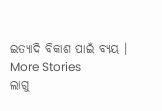ଇତ୍ୟାଦି ବିକାଶ ପାଇଁ ବ୍ୟୟ ।
More Stories
ଲାଗୁ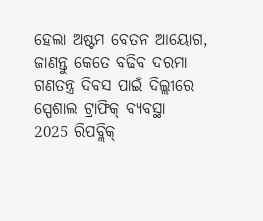ହେଲା ଅଷ୍ଟମ ବେତନ ଆୟୋଗ, ଜାଣନ୍ତୁ କେତେ ବଢିବ ଦରମା
ଗଣତନ୍ତ୍ର ଦିବସ ପାଇଁ ଦିଲ୍ଲୀରେ ସ୍ପେଶାଲ ଟ୍ରାଫିକ୍ ବ୍ୟବସ୍ଥା
2025 ରିପବ୍ଲିକ୍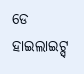ଡେ ହାଇଲାଇଟ୍ସ୍